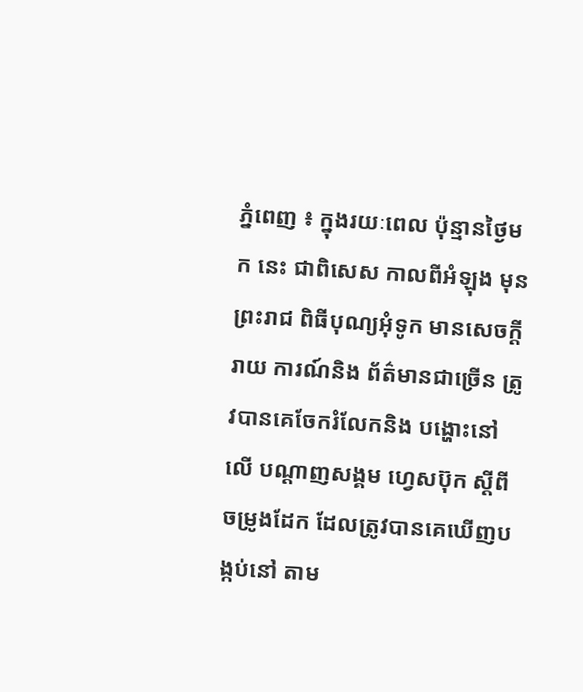ភ្នំពេញ ៖ ក្នុងរយៈពេល ប៉ុន្មានថ្ងៃមក នេះ ជាពិសេស កាលពីអំឡុង មុនព្រះរាជ ពិធីបុណ្យអុំទូក មានសេចក្ដី រាយ ការណ៍និង ព័ត៌មានជាច្រើន ត្រូវបានគេចែករំលែកនិង បង្ហោះនៅលើ បណ្ដាញសង្គម ហ្វេសប៊ុក ស្ដីពី ចម្រូងដែក ដែលត្រូវបានគេឃើញបង្កប់នៅ តាម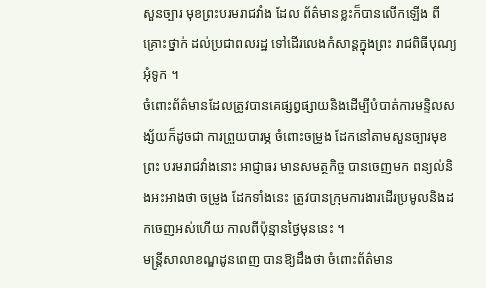សួនច្បារ មុខព្រះបរមរាជវាំង ដែល ព័ត៌មានខ្លះក៏បានលើកឡើង ពីគ្រោះថ្នាក់ ដល់ប្រជាពលរដ្ឋ ទៅដើរលេងកំសាន្ដក្នុងព្រះ រាជពិធីបុណ្យអុំទូក ។
ចំពោះព័ត៌មានដែលត្រូវបានគេផ្សព្វផ្សាយនិងដើម្បីបំបាត់ការមន្ទិលសង្ស័យក៏ដូចជា ការព្រួយបារម្ភ ចំពោះចម្រូង ដែកនៅតាមសួនច្បារមុខព្រះ បរមរាជវាំងនោះ អាជ្ញាធរ មានសមត្ថកិច្ច បានចេញមក ពន្យល់និងអះអាងថា ចម្រូង ដែកទាំងនេះ ត្រូវបានក្រុមការងារដើរប្រមូលនិងដកចេញអស់ហើយ កាលពីប៉ុន្មានថ្ងៃមុននេះ ។
មន្ដ្រីសាលាខណ្ឌដូនពេញ បានឱ្យដឹងថា ចំពោះព័ត៌មាន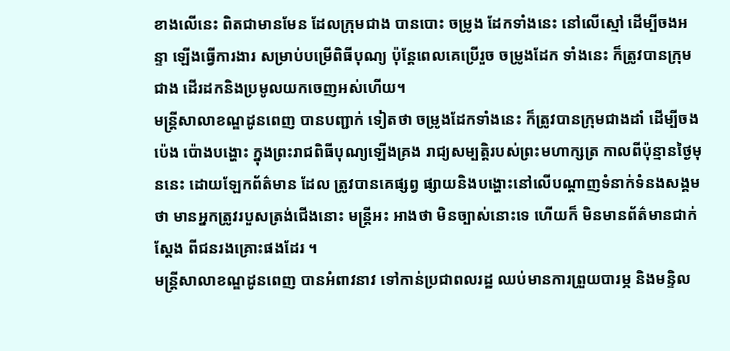ខាងលើនេះ ពិតជាមានមែន ដែលក្រុមជាង បានបោះ ចម្រូង ដែកទាំងនេះ នៅលើស្មៅ ដើម្បីចងអន្ទា ឡើងធ្វើការងារ សម្រាប់បម្រើពិធីបុណ្យ ប៉ុន្ដែពេលគេប្រើរួច ចម្រូងដែក ទាំងនេះ ក៏ត្រូវបានក្រុមជាង ដើរដកនិងប្រមូលយកចេញអស់ហើយ។
មន្ដ្រីសាលាខណ្ឌដូនពេញ បានបញ្ជាក់ ទៀតថា ចម្រូងដែកទាំងនេះ ក៏ត្រូវបានក្រុមជាងដាំ ដើម្បីចងប៉េង ប៉ោងបង្ហោះ ក្នុងព្រះរាជពិធីបុណ្យឡើងគ្រង រាជ្យសម្បត្ដិរបស់ព្រះមហាក្សត្រ កាលពីប៉ុន្មានថ្ងៃមុននេះ ដោយឡែកព័ត៌មាន ដែល ត្រូវបានគេផ្សព្វ ផ្សាយនិងបង្ហោះនៅលើបណ្ដាញទំនាក់ទំនងសង្គម ថា មានអ្នកត្រូវរបួសត្រង់ជើងនោះ មន្ដ្រីអះ អាងថា មិនច្បាស់នោះទេ ហើយក៏ មិនមានព័ត៌មានជាក់ស្ដែង ពីជនរងគ្រោះផងដែរ ។
មន្ដ្រីសាលាខណ្ឌដូនពេញ បានអំពាវនាវ ទៅកាន់ប្រជាពលរដ្ឋ ឈប់មានការព្រួយបារម្ភ និងមន្ទិល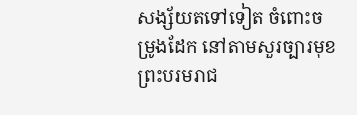សង្ស័យតទៅទៀត ចំពោះចម្រូងដែក នៅតាមសួរច្បារមុខព្រះបរមរាជ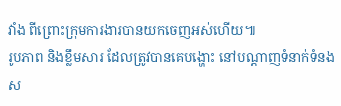វាំង ពីព្រោះក្រុមការងារបានយកចេញអស់ហើយ៕
រូបភាព និងខ្លឹមសារ ដែលត្រូវបានគេបង្ហោះ នៅបណ្តាញទំនាក់ទំនងស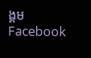ង្គម Facebook